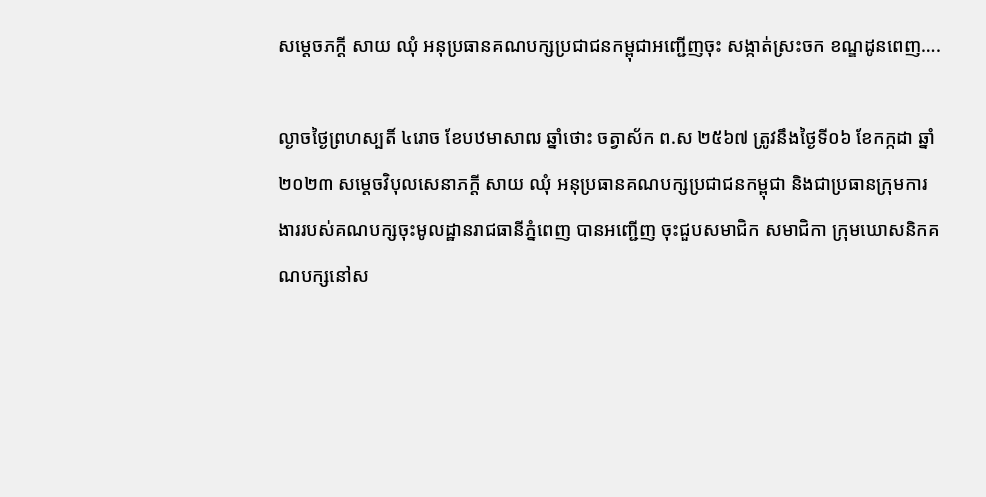សម្តេចភក្តី សាយ ឈុំ អនុប្រធានគណបក្សប្រជាជនកម្ពុជាអញ្ជើញចុះ សង្កាត់ស្រះចក ខណ្ឌដូនពេញ….

ល្ងាចថ្ងៃព្រហស្បតិ៍ ៤រោច ខែបឋមាសាឍ ឆ្នាំថោះ ចត្វាស័ក ព.ស ២៥៦៧ ត្រូវនឹងថ្ងៃទី០៦ ខែកក្កដា ឆ្នាំ ២០២៣ សម្តេចវិបុលសេនាភក្តី សាយ ឈុំ អនុប្រធានគណបក្សប្រជាជនកម្ពុជា និងជាប្រធានក្រុមការងាររបស់គណបក្សចុះមូលដ្ឋានរាជធានីភ្នំពេញ បានអញ្ជើញ ចុះជួបសមាជិក សមាជិកា ក្រុមឃោសនិកគណបក្សនៅស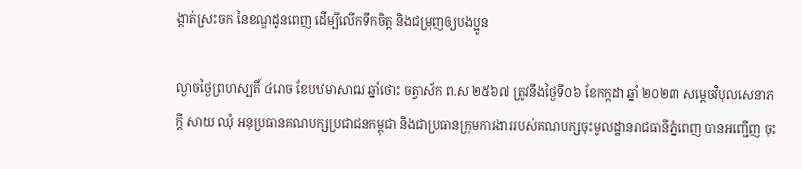ង្កាត់ស្រះចក នៃខណ្ឌដូនពេញ ដើម្បីលើកទឹកចិត្ត និងជម្រុញឲ្យបងប្អូន

ល្ងាចថ្ងៃព្រហស្បតិ៍ ៤រោច ខែបឋមាសាឍ ឆ្នាំថោះ ចត្វាស័ក ព.ស ២៥៦៧ ត្រូវនឹងថ្ងៃទី០៦ ខែកក្កដា ឆ្នាំ ២០២៣ សម្តេចវិបុលសេនាភក្តី សាយ ឈុំ អនុប្រធានគណបក្សប្រជាជនកម្ពុជា និងជាប្រធានក្រុមការងាររបស់គណបក្សចុះមូលដ្ឋានរាជធានីភ្នំពេញ បានអញ្ជើញ ចុះ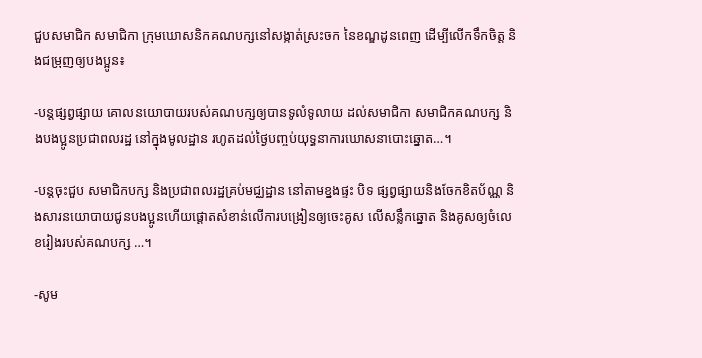ជួបសមាជិក សមាជិកា ក្រុមឃោសនិកគណបក្សនៅសង្កាត់ស្រះចក នៃខណ្ឌដូនពេញ ដើម្បីលើកទឹកចិត្ត និងជម្រុញឲ្យបងប្អូន៖

-បន្តផ្សព្វផ្សាយ គោលនយោបាយរបស់គណបក្សឲ្យបានទូលំទូលាយ ដល់សមាជិកា សមាជិកគណបក្ស និងបងប្អូនប្រជាពលរដ្ឋ នៅក្នុងមូលដ្ឋាន រហូតដល់ថ្ងៃបញ្ចប់យុទ្ធនាការឃោសនាបោះឆ្នោត…។

-បន្តចុះជួប សមាជិកបក្ស និងប្រជាពលរដ្ឋគ្រប់មជ្ឈដ្ឋាន នៅតាមខ្នងផ្ទះ បិទ ផ្សព្វផ្សាយនិងចែកខិតប័ណ្ណ និងសារនយោបាយជូនបងប្អូនហើយផ្តោតសំខាន់លើការបង្រៀនឲ្យចេះគូស លើសន្លឹកឆ្នោត និងគូសឲ្យចំលេខរៀងរបស់គណបក្ស …។

-សូម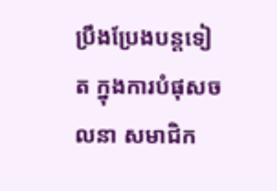ប្រឹងប្រែងបន្តទៀត ក្នុងការបំផុសចលនា សមាជិក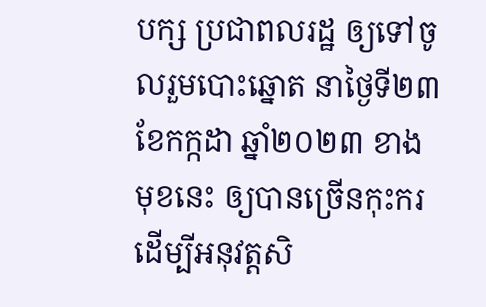បក្ស ប្រជាពលរដ្ឋ ឲ្យទៅចូលរួមបោះឆ្នោត នាថ្ងៃទី២៣ ខែកក្កដា ឆ្នាំ២០២៣ ខាងមុខនេះ ឲ្យបានច្រើនកុះករដើម្បីអនុវត្តសិ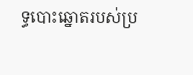ទ្ធបោះឆ្នោតរបស់ប្រ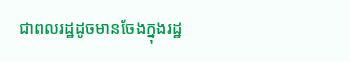ជាពលរដ្ឋដូចមានចែងក្នុងរដ្ឋ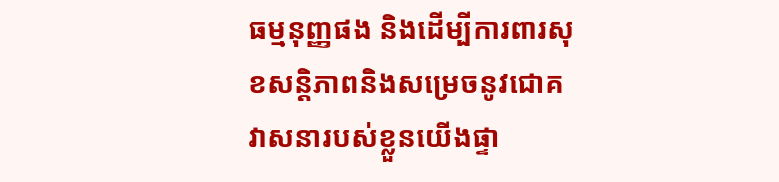ធម្មនុញ្ញផង និងដើម្បីការពារសុខសន្តិភាពនិងសម្រេចនូវជោគវាសនារបស់ខ្លួនយើងផ្ទា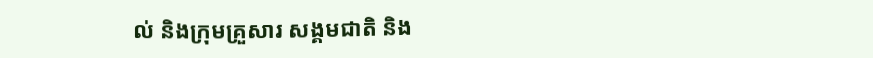ល់ និងក្រុមគ្រួសារ សង្គមជាតិ និង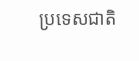ប្រទេសជាតិ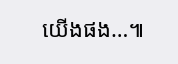យើងផង…៕